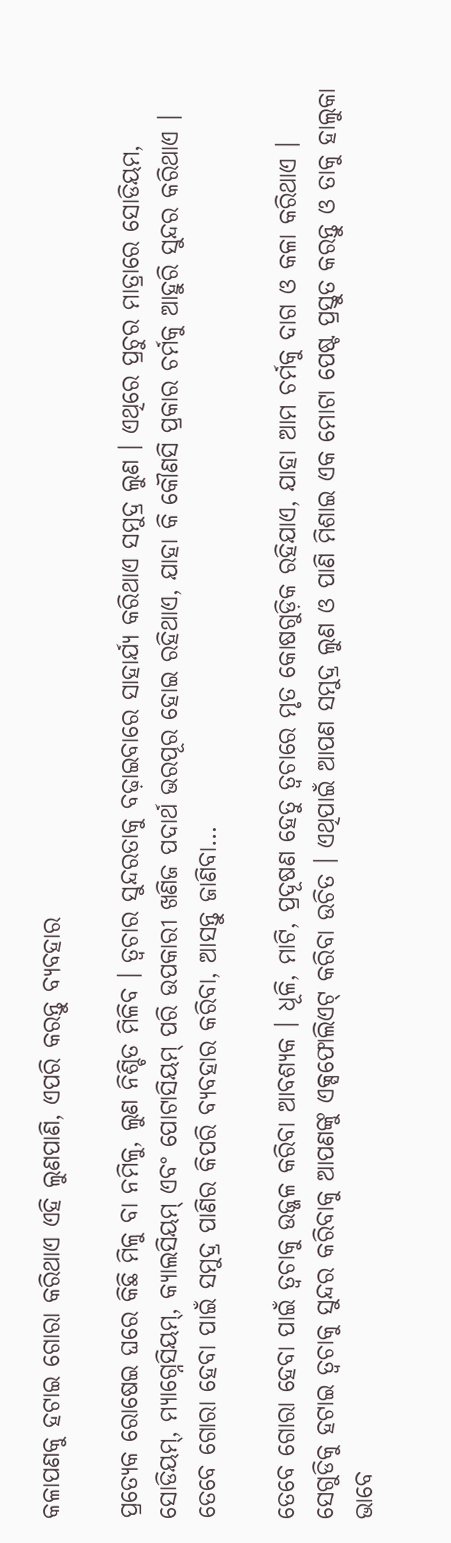କଳାପଣକୁ ହଟାଇ ଗୋରା କରିଥାଏ ଏହି ଲୁଣପାଣି, ଏପରି କରନ୍ତୁ ବ୍ୟବହାର

ପ୍ରତ୍ୟେକ ରୋଷେଇ ଘରେ କିଛି ମିଳୁ ବା ନମିଳୁ, ଲୁଣ ନିଶ୍ଚିତ ମିଳିବ । ତ୍ୱଚାର ସୁନ୍ଦରତାକୁ ବଢ଼ାଇବାରେ ସାହାର୍ଯ୍ୟ କରିଥାଏ ସମୁଦ୍ର ଲୁଣ । ଏଥିରେ ପ୍ରଚୁର ମାତ୍ରାରେ ସୋଡିୟମ, ସୋଡିୟମ୍, ମ୍ୟାଗ୍ନେସିୟମ୍, କ୍ୟାଲସିୟମ୍ ଏବଂ ପୋଟାସିୟମ୍ ପରି ଉପକାରୀ ଖଣିଜ ପଦାର୍ଥ ଭରପୂର ହୋଇ ରହିଥାଏ, ଯାହା କି କୌଣସି ପ୍ରକାର ଚର୍ମକୁ ଆହୁରି ସୁନ୍ଦର କରିଥାଏ । ତେବେ ଗୋରା ହେବା ପାଇଁ ସମୁଦ୍ର ପାଣିର କିପରି ବ୍ୟବହାର କରିବା, ଆସନ୍ତୁ ଜାଣିବା…

ତେବେ ଗୋରା ହେବା ପାଇଁ ତ୍ୱଚାକୁ ଉଜ୍ଜଳ କରିବା ଆବଶ୍ୟକ । ଧୂଳି, ମାଟି, ପ୍ରଦୂଷଣ ହେତୁ ତ୍ୱଚାରେ ମୃତ କୋଷଗୁଡ଼ିକ ରହିଯାଏ, ଯାହା ଆମ ଚର୍ମକୁ ଦାଗ ଓ କଳା କରିଥାଏ । ସେଗୁଡିକୁ ହଟାଇ ତ୍ୱଚାକୁ ସୁନ୍ଦର କରିବାକୁ ଆପଣଙ୍କୁ ଏକ୍ସଫୋଲିଏଟ୍ କରିବା ଉଚିତ । ଏଥିପାଇଁ ଆପଣ ସମୁଦ୍ର ଲୁଣ ଓ ପାଣି ମିଶାଇ ଏକ ମୋଟା ପେଷ୍ଟ ପ୍ରସ୍ତୁତ କରନ୍ତୁ ଓ ତାକୁ ହାଲୁକା ଭାବେ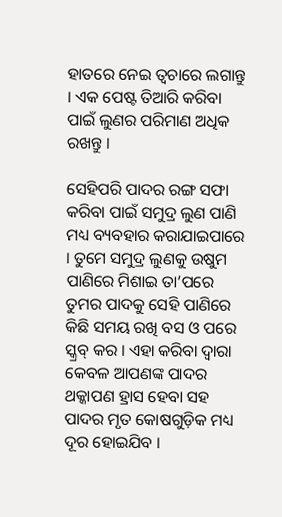ହାତରେ ନେଇ ତ୍ୱଚାରେ ଲଗାନ୍ତୁ । ଏକ ପେଷ୍ଟ ତିଆରି କରିବା ପାଇଁ ଲୁଣର ପରିମାଣ ଅଧିକ ରଖନ୍ତୁ ।

ସେହିପରି ପାଦର ରଙ୍ଗ ସଫା କରିବା ପାଇଁ ସମୁଦ୍ର ଲୁଣ ପାଣି ମଧ୍ୟ ବ୍ୟବହାର କରାଯାଇପାରେ । ତୁମେ ସମୁଦ୍ର ଲୁଣକୁ ଉଷୁମ ପାଣିରେ ମିଶାଇ ତା’ପରେ ତୁମର ପାଦକୁ ସେହି ପାଣିରେ କିଛି ସମୟ ରଖି ବସ ଓ ପରେ ସ୍କ୍ରବ୍ କର । ଏହା କରିବା ଦ୍ୱାରା କେବଳ ଆପଣଙ୍କ ପାଦର ଥକ୍କାପଣ ହ୍ରାସ ହେବା ସହ ପାଦର ମୃତ କୋଷଗୁଡ଼ିକ ମଧ୍ୟ ଦୂର ହୋଇଯିବ ।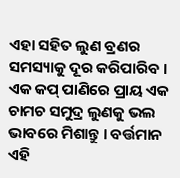ଏହା ସହିତ ଲୁଣ ବ୍ରଣର ସମସ୍ୟାକୁ ଦୂର କରିପାରିବ । ଏକ କପ୍ ପାଣିରେ ପ୍ରାୟ ଏକ ଚାମଚ ସମୁଦ୍ର ଲୁଣକୁ ଭଲ ଭାବରେ ମିଶାନ୍ତୁ । ବର୍ତ୍ତମାନ ଏହି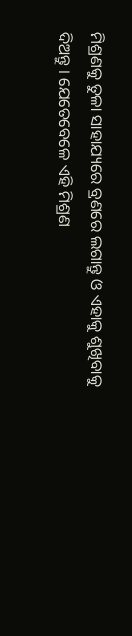ମିଶ୍ରଣକୁ ତୁଳା ସାହାଯ୍ୟରେ ବ୍ରଣରେ ଲଗାନ୍ତୁ ଓ ଏହାକୁ ଶୁଖିବାକୁ ଦିଅନ୍ତୁ । ଯେତେବେଳେ ଏହି ମିଶ୍ରଣ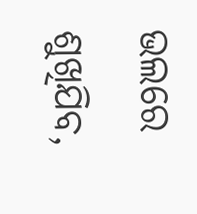ଭଲରେ ଶୁଖିଯିବ,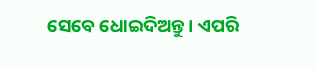ସେବେ ଧୋଇଦିଅନ୍ତୁ । ଏପରି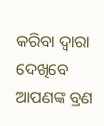କରିବା ଦ୍ୱାରା ଦେଖିବେ ଆପଣଙ୍କ ବ୍ରଣ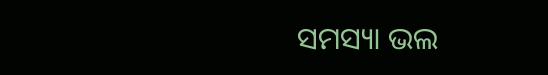ସମସ୍ୟା ଭଲ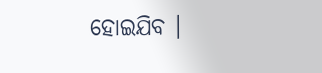ହୋଇଯିବ ।